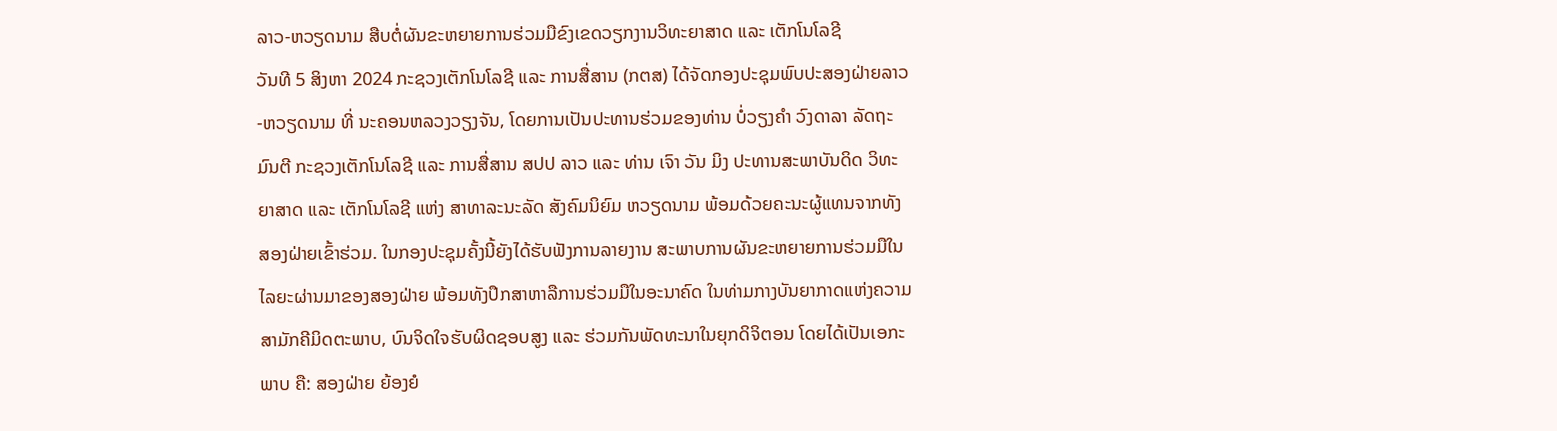ລາວ-ຫວຽດນາມ ສືບຕໍ່ຜັນຂະຫຍາຍການຮ່ວມມືຂົງເຂດວຽກງານວິທະຍາສາດ ແລະ ເຕັກໂນໂລຊີ
ວັນທີ 5 ສິງຫາ 2024 ກະຊວງເຕັກໂນໂລຊີ ແລະ ການສື່ສານ (ກຕສ) ໄດ້ຈັດກອງປະຊຸມພົບປະສອງຝ່າຍລາວ-ຫວຽດນາມ ທີ່ ນະຄອນຫລວງວຽງຈັນ, ໂດຍການເປັນປະທານຮ່ວມຂອງທ່ານ ບໍ່ວຽງຄໍາ ວົງດາລາ ລັດຖະມົນຕີ ກະຊວງເຕັກໂນໂລຊີ ແລະ ການສື່ສານ ສປປ ລາວ ແລະ ທ່ານ ເຈົາ ວັນ ມິງ ປະທານສະພາບັນດິດ ວິທະຍາສາດ ແລະ ເຕັກໂນໂລຊີ ແຫ່ງ ສາທາລະນະລັດ ສັງຄົມນິຍົມ ຫວຽດນາມ ພ້ອມດ້ວຍຄະນະຜູ້ແທນຈາກທັງສອງຝ່າຍເຂົ້າຮ່ວມ. ໃນກອງປະຊຸມຄັ້ງນີ້ຍັງໄດ້ຮັບຟັງການລາຍງານ ສະພາບການຜັນຂະຫຍາຍການຮ່ວມມືໃນໄລຍະຜ່ານມາຂອງສອງຝ່າຍ ພ້ອມທັງປຶກສາຫາລືການຮ່ວມມືໃນອະນາຄົດ ໃນທ່າມກາງບັນຍາກາດແຫ່ງຄວາມສາມັກຄີມິດຕະພາບ, ບົນຈິດໃຈຮັບຜິດຊອບສູງ ແລະ ຮ່ວມກັນພັດທະນາໃນຍຸກດິຈິຕອນ ໂດຍໄດ້ເປັນເອກະພາບ ຄື: ສອງຝ່າຍ ຍ້ອງຍໍ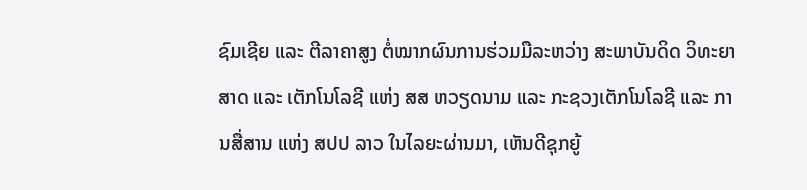ຊົມເຊີຍ ແລະ ຕີລາຄາສູງ ຕໍ່ໝາກຜົນການຮ່ວມມືລະຫວ່າງ ສະພາບັນດິດ ວິທະຍາສາດ ແລະ ເຕັກໂນໂລຊີ ແຫ່ງ ສສ ຫວຽດນາມ ແລະ ກະຊວງເຕັກໂນໂລຊີ ແລະ ການສື່ສານ ແຫ່ງ ສປປ ລາວ ໃນໄລຍະຜ່ານມາ, ເຫັນດີຊຸກຍູ້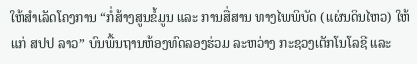ໃຫ້ສໍາເລັດໂຄງການ “ກໍ່ສ້າງສູນຂໍ້ມູນ ແລະ ການສື່ສານ ທາງໄພພິບັດ (ແຜ່ນດິນໄຫວ) ໃຫ້ແກ່ ສປປ ລາວ” ບົນພື້ນຖານຫ້ອງທົດລອງຮ່ວມ ລະຫວ່າງ ກະຊວງເຕັກໂນໂລຊີ ແລະ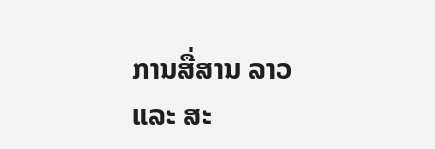ການສື່ສານ ລາວ ແລະ ສະ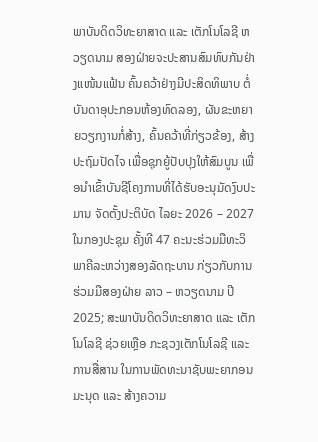ພາບັນດິດວິທະຍາສາດ ແລະ ເຕັກໂນໂລຊີ ຫວຽດນາມ ສອງຝ່າຍຈະປະສານສົມທົບກັນຢ່າງແໜ້ນແຟ້ນ ຄົ້ນຄວ້າຢ່າງມີປະສິດທິພາບ ຕໍ່ບັນດາອຸປະກອນຫ້ອງທົດລອງ, ຜັນຂະຫຍາຍວຽກງານກໍ່ສ້າງ, ຄົ້ນຄວ້າທີ່ກ່ຽວຂ້ອງ, ສ້າງປະຖົມປັດໄຈ ເພື່ອຊຸກຍູ້ປັບປຸງໃຫ້ສົມບູນ ເພື່ອນໍາເຂົ້າບັນຊີໂຄງການທີ່ໄດ້ຮັບອະນຸມັດງົບປະມານ ຈັດຕັ້ງປະຕິບັດ ໄລຍະ 2026 – 2027 ໃນກອງປະຊຸມ ຄັ້ງທີ 47 ຄະນະຮ່ວມມືທະວິພາຄີລະຫວ່າງສອງລັດຖະບານ ກ່ຽວກັບການຮ່ວມມືສອງຝ່າຍ ລາວ – ຫວຽດນາມ ປີ 2025; ສະພາບັນດິດວິທະຍາສາດ ແລະ ເຕັກໂນໂລຊີ ຊ່ວຍເຫຼືອ ກະຊວງເຕັກໂນໂລຊີ ແລະ ການສື່ສານ ໃນການພັດທະນາຊັບພະຍາກອນມະນຸດ ແລະ ສ້າງຄວາມ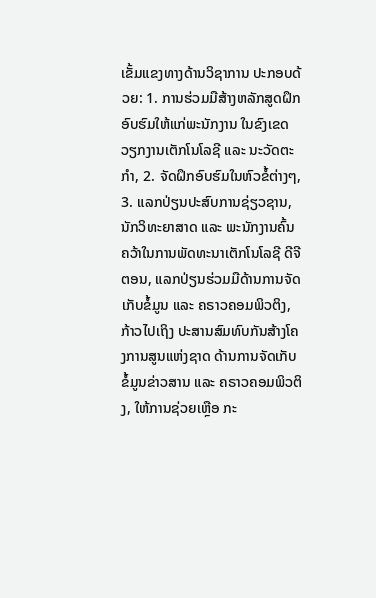ເຂັ້ມແຂງທາງດ້ານວິຊາການ ປະກອບດ້ວຍ: 1. ການຮ່ວມມືສ້າງຫລັກສູດຝຶກອົບຮົມໃຫ້ແກ່ພະນັກງານ ໃນຂົງເຂດວຽກງານເຕັກໂນໂລຊີ ແລະ ນະວັດຕະກຳ, 2. ຈັດຝຶກອົບຮົມໃນຫົວຂໍ້ຕ່າງໆ, 3. ແລກປ່ຽນປະສົບການຊ່ຽວຊານ, ນັກວິທະຍາສາດ ແລະ ພະນັກງານຄົ້ນຄວ້າໃນການພັດທະນາເຕັກໂນໂລຊີ ດີຈີຕອນ, ແລກປ່ຽນຮ່ວມມືດ້ານການຈັດເກັບຂໍ້ມູນ ແລະ ຄຣາວຄອມພິວຕິງ, ກ້າວໄປເຖິງ ປະສານສົມທົບກັນສ້າງໂຄງການສູນແຫ່ງຊາດ ດ້ານການຈັດເກັບຂໍ້ມູນຂ່າວສານ ແລະ ຄຣາວຄອມພິວຕິງ, ໃຫ້ການຊ່ວຍເຫຼືອ ກະ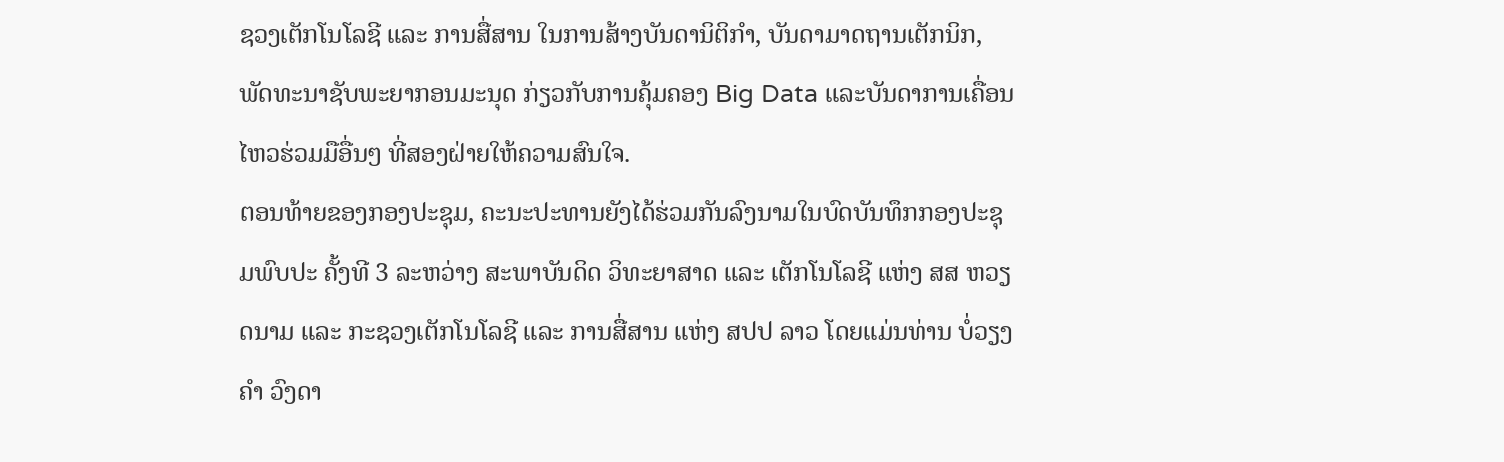ຊວງເຕັກໂນໂລຊີ ແລະ ການສື່ສານ ໃນການສ້າງບັນດານິຕິກຳ, ບັນດາມາດຖານເຕັກນິກ, ພັດທະນາຊັບພະຍາກອນມະນຸດ ກ່ຽວກັບການຄຸ້ມຄອງ Big Data ແລະບັນດາການເຄື່ອນໄຫວຮ່ວມມືອື່ນໆ ທີ່ສອງຝ່າຍໃຫ້ຄວາມສົນໃຈ.
ຕອນທ້າຍຂອງກອງປະຊຸມ, ຄະນະປະທານຍັງໄດ້ຮ່ວມກັນລົງນາມໃນບົດບັນທຶກກອງປະຊຸມພົບປະ ຄັ້ງທີ 3 ລະຫວ່າງ ສະພາບັນດິດ ວິທະຍາສາດ ແລະ ເຕັກໂນໂລຊີ ແຫ່ງ ສສ ຫວຽດນາມ ແລະ ກະຊວງເຕັກໂນໂລຊີ ແລະ ການສື່ສານ ແຫ່ງ ສປປ ລາວ ໂດຍແມ່ນທ່ານ ບໍ່ວຽງຄໍາ ວົງດາ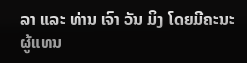ລາ ແລະ ທ່ານ ເຈົາ ວັນ ມິງ ໂດຍມີຄະນະຜູ້ແທນ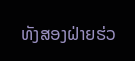ທັງສອງຝ່າຍຮ່ວ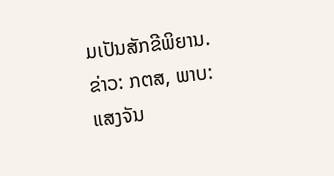ມເປັນສັກຂີພິຍານ.
ຂ່າວ: ກຕສ, ພາບ: ແສງຈັນ